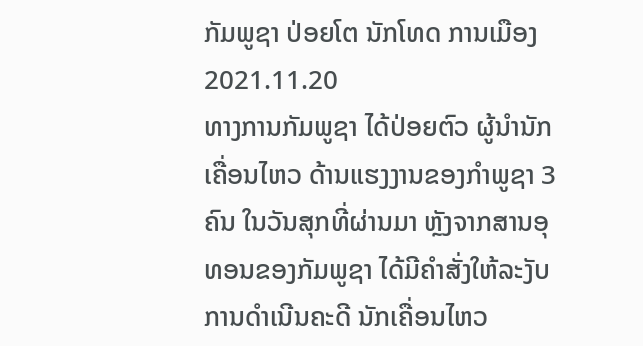ກັມພູຊາ ປ່ອຍໂຕ ນັກໂທດ ການເມືອງ
2021.11.20
ທາງການກັມພູຊາ ໄດ້ປ່ອຍຕົວ ຜູ້ນໍານັກເຄື່ອນໄຫວ ດ້ານແຮງງານຂອງກໍາພູຊາ 3 ຄົນ ໃນວັນສຸກທີ່ຜ່ານມາ ຫຼັງຈາກສານອຸທອນຂອງກັມພູຊາ ໄດ້ມີຄໍາສັ່ງໃຫ້ລະງັບ ການດໍາເນີນຄະດີ ນັກເຄື່ອນໄຫວ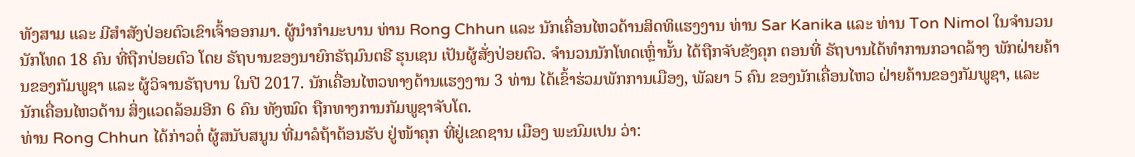ທັງສາມ ແລະ ມີສໍາສັງປ່ອຍຕົວເຂົາເຈົ້າອອກມາ. ຜູ້ນໍາກໍາມະບານ ທ່ານ Rong Chhun ແລະ ນັກເຄື່ອນໄຫວດ້ານສິດທິແຮງງານ ທ່ານ Sar Kanika ແລະ ທ່ານ Ton Nimol ໃນຈໍານວນນັກໂທດ 18 ຄົນ ທີ່ຖືກປ່ອຍຕົວ ໂດຍ ຣັຖບານຂອງນາຍົກຣັຖມົນຕຣີ ຮຸນເຊນ ເປັນຜູ້ສັ່ງປ່ອຍຕົວ. ຈໍານວນນັກໂທດເຫຼົ່ານັ້ນ ໄດ້ຖືກຈັບຂັງຄຸກ ຕອນທີ່ ຣັຖບານໄດ້ທໍາການກວາດລ້າງ ພັກຝ່າຍຄ້ານຂອງກັມພູຊາ ແລະ ຜູ້ວິຈານຣັຖບານ ໃນປີ 2017. ນັກເຄື່ອນໄຫວທາງດ້ານແຮງງານ 3 ທ່ານ ໄດ້ເຂົ້າຮ່ວມພັກການເມືອງ, ພັລຍາ 5 ຄົນ ຂອງນັກເຄື່ອນໄຫວ ຝ່າຍຄ້ານຂອງກັມພູຊາ, ແລະ ນັກເຄື່ອນໄຫວດ້ານ ສິ່ງແວດລ້ອມອີກ 6 ຄົນ ທັງໝົດ ຖືກທາງການກັມພູຊາຈັບໂຕ.
ທ່ານ Rong Chhun ໄດ້ກ່າວຕໍ່ ຜູ້ສນັບສນູນ ທີ່ມາລໍຖ້າຕ້ອນຮັບ ຢູ່ໜ້າຄຸກ ທີ່ຢູ່ເຂດຊານ ເມືອງ ພະນົມເປນ ວ່າ: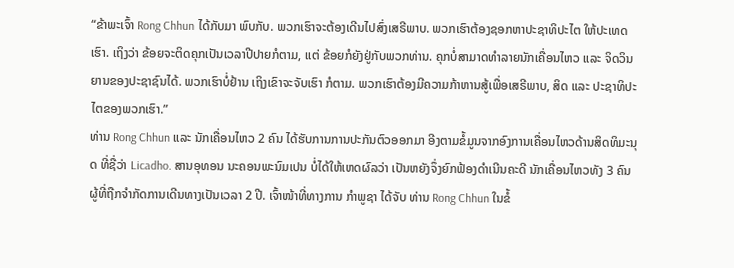“ຂ້າພະເຈົ້າ Rong Chhun ໄດ້ກັບມາ ພົບກັບ. ພວກເຮົາຈະຕ້ອງເດີນໄປສົ່ງເສຣີພາບ. ພວກເຮົາຕ້ອງຊອກຫາປະຊາທິປະໄຕ ໃຫ້ປະເທດເຮົາ. ເຖິງວ່າ ຂ້ອຍຈະຕິດຄຸກເປັນເວລາປີປາຍກໍຕາມ, ແຕ່ ຂ້ອຍກໍຍັງຢູ່ກັບພວກທ່ານ. ຄຸກບໍ່ສາມາດທໍາລາຍນັກເຄື່ອນໄຫວ ແລະ ຈິດວິນຍານຂອງປະຊາຊົນໄດ້. ພວກເຮົາບໍ່ຢ້ານ ເຖິງເຂົາຈະຈັບເຮົາ ກໍຕາມ. ພວກເຮົາຕ້ອງມີຄວາມກ້າຫານສູ້ເພື່ອເສຣີພາບ, ສິດ ແລະ ປະຊາທິປະໄຕຂອງພວກເຮົາ.”
ທ່ານ Rong Chhun ແລະ ນັກເຄື່ອນໄຫວ 2 ຄົນ ໄດ້ຮັບການການປະກັນຕົວອອກມາ ອີງຕາມຂໍ້ມູນຈາກອົງການເຄື່ອນໄຫວດ້ານສິດທິມະນຸດ ທີ່ຊື່ວ່າ Licadho. ສານອຸທອນ ນະຄອນພະນົມເປນ ບໍ່ໄດ້ໃຫ້ເຫດຜົລວ່າ ເປັນຫຍັງຈຶ່ງຍົກຟ້ອງດໍາເນີນຄະດີ ນັກເຄື່ອນໄຫວທັງ 3 ຄົນ ຜູ້ທີ່ຖືກຈໍາກັດການເດີນທາງເປັນເວລາ 2 ປີ. ເຈົ້າໜ້າທີ່ທາງການ ກໍາພູຊາ ໄດ້ຈັບ ທ່ານ Rong Chhun ໃນຂໍ້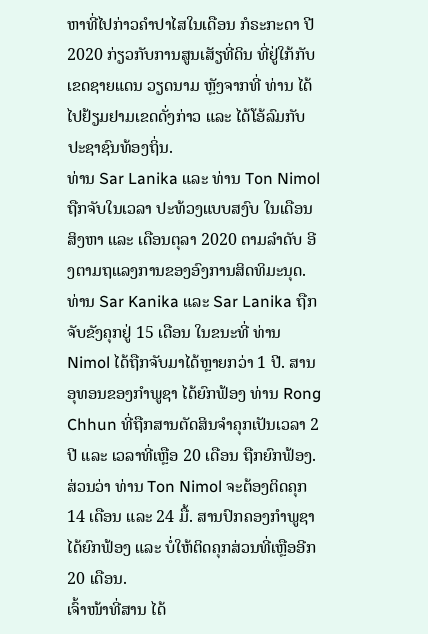ຫາທີ່ໄປກ່າວຄໍາປາໄສໃນເດືອນ ກໍຣະກະດາ ປີ 2020 ກ່ຽວກັບການສູນເສັຽທີ່ດິນ ທີ່ຢູ່ໃກ້ກັບເຂດຊາຍແດນ ວຽດນາມ ຫຼັງຈາກທີ່ ທ່ານ ໄດ້ໄປຢ້ຽມຢາມເຂດດັ່ງກ່າວ ແລະ ໄດ້ໂອ້ລົມກັບປະຊາຊົນທ້ອງຖິ່ນ.
ທ່ານ Sar Lanika ແລະ ທ່ານ Ton Nimol ຖືກຈັບໃນເວລາ ປະທ້ວງແບບສງົບ ໃນເດືອນສິງຫາ ແລະ ເດືອນຕຸລາ 2020 ຕາມລໍາດັບ ອີງຕາມຖແລງການຂອງອົງການສິດທິມະນຸດ. ທ່ານ Sar Kanika ແລະ Sar Lanika ຖືກຈັບຂັງຄຸກຢູ່ 15 ເດືອນ ໃນຂນະທີ່ ທ່ານ Nimol ໄດ້ຖືກຈັບມາໄດ້ຫຼາຍກວ່າ 1 ປີ. ສານອຸທອນຂອງກໍາພູຊາ ໄດ້ຍົກຟ້ອງ ທ່ານ Rong Chhun ທີ່ຖືກສານຕັດສິນຈໍາຄຸກເປັນເວລາ 2 ປີ ແລະ ເວລາທີ່ເຫຼືອ 20 ເດືອນ ຖືກຍົກຟ້ອງ. ສ່ວນວ່າ ທ່ານ Ton Nimol ຈະຕ້ອງຕິດຄຸກ 14 ເດືອນ ແລະ 24 ມື້. ສານປົກຄອງກໍາພູຊາ ໄດ້ຍົກຟ້ອງ ແລະ ບໍ່ໃຫ້ຕິດຄຸກສ່ວນທີ່ເຫຼືອອີກ 20 ເດືອນ.
ເຈົ້າໜ້າທີ່ສານ ໄດ້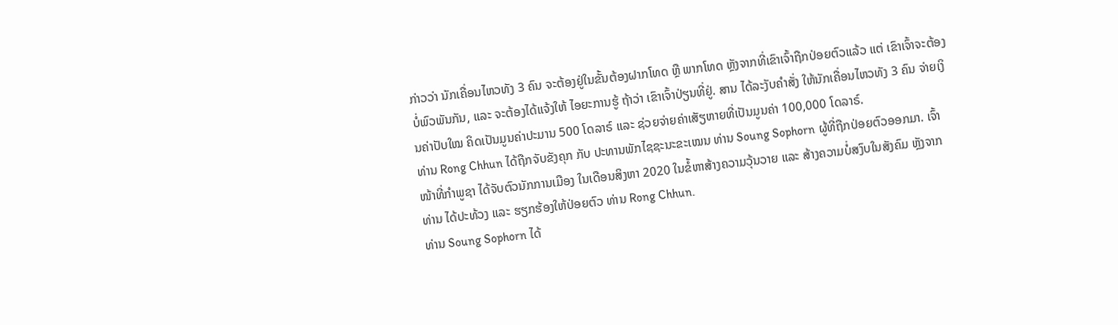ກ່າວວ່າ ນັກເຄື່ອນໄຫວທັງ 3 ຄົນ ຈະຕ້ອງຢູ່ໃນຂັ້ນຕ້ອງຝາກໂທດ ຫຼື ພາກໂທດ ຫຼັງຈາກທີ່ເຂົາເຈົ້າຖືກປ່ອຍຕົວແລ້ວ ແຕ່ ເຂົາເຈົ້າຈະຕ້ອງບໍ່ພົວພັນກັນ, ແລະ ຈະຕ້ອງໄດ້ແຈ້ງໃຫ້ ໄອຍະການຮູ້ ຖ້າວ່າ ເຂົາເຈົ້າປ່ຽນທີ່ຢູ່. ສານ ໄດ້ລະງັບຄໍາສັ່ງ ໃຫ້ນັກເຄື່ອນໄຫວທັງ 3 ຄົນ ຈ່າຍເງິນຄ່າປັບໃໝ ຄິດເປັນມູນຄ່າປະມານ 500 ໂດລາຣ໌ ແລະ ຊ່ວຍຈ່າຍຄ່າເສັຽຫາຍທີ່ເປັນມູນຄ່າ 100,000 ໂດລາຣ໌.
ທ່ານ Rong Chhun ໄດ້ຖືກຈັບຂັງຄຸກ ກັບ ປະທານພັກໄຊຊະນະຂະເໝນ ທ່ານ Soung Sophorn ຜູ້ທີ່ຖືກປ່ອຍຕົວອອກມາ. ເຈົ້າໜ້າທີ່ກໍາພູຊາ ໄດ້ຈັບຕົວນັກການເມືອງ ໃນເດືອນສິງຫາ 2020 ໃນຂໍ້ຫາສ້າງຄວາມວຸ້ນວາຍ ແລະ ສ້າງຄວາມບໍ່ສງົບໃນສັງຄົມ ຫຼັງຈາກ ທ່ານ ໄດ້ປະທ້ວງ ແລະ ຮຽກຮ້ອງໃຫ້ປ່ອຍຕົວ ທ່ານ Rong Chhun.
ທ່ານ Soung Sophorn ໄດ້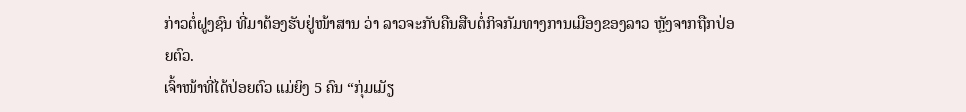ກ່າວຕໍ່ຝູງຊົນ ທີ່ມາຕ້ອງຮັບຢູ່ໜ້າສານ ວ່າ ລາວຈະກັບຄືນສືບຕໍ່ກິຈກັມທາງການເມືອງຂອງລາວ ຫຼັງຈາກຖືກປ່ອຍຕົວ.
ເຈົ້າໜ້າທີ່ໄດ້ປ່ອຍຕົວ ແມ່ຍິງ 5 ຄົນ “ກຸ່ມເມັຽ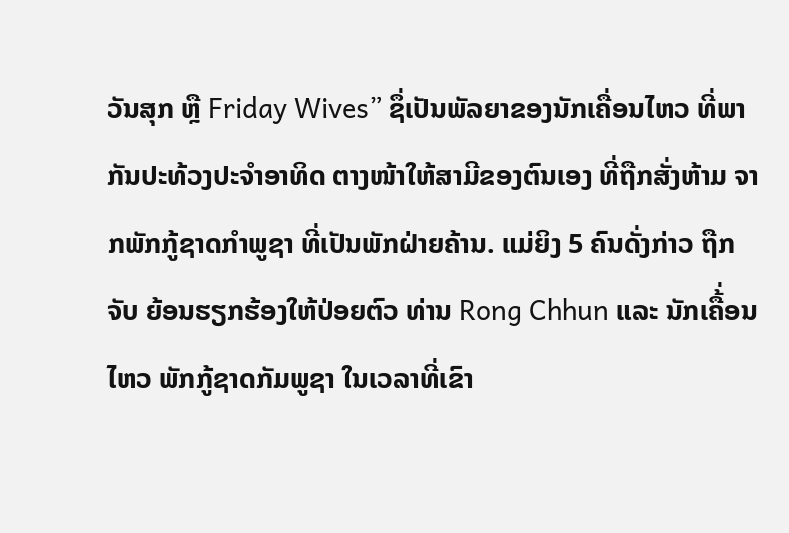ວັນສຸກ ຫຼື Friday Wives” ຊຶ່ເປັນພັລຍາຂອງນັກເຄື່ອນໄຫວ ທີ່ພາກັນປະທ້ວງປະຈໍາອາທິດ ຕາງໜ້າໃຫ້ສາມີຂອງຕົນເອງ ທີ່ຖືກສັ່ງຫ້າມ ຈາກພັກກູ້ຊາດກໍາພູຊາ ທີ່ເປັນພັກຝ່າຍຄ້ານ. ແມ່ຍິງ 5 ຄົນດັ່ງກ່າວ ຖືກຈັບ ຍ້ອນຮຽກຮ້ອງໃຫ້ປ່ອຍຕົວ ທ່ານ Rong Chhun ແລະ ນັກເຄື້່ອນໄຫວ ພັກກູ້ຊາດກັມພູຊາ ໃນເວລາທີ່ເຂົາ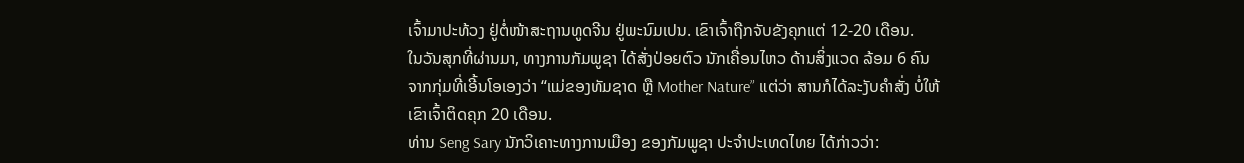ເຈົ້າມາປະທ້ວງ ຢູ່ຕໍ່ໜ້າສະຖານທູດຈີນ ຢູ່ພະນົມເປນ. ເຂົາເຈົ້າຖືກຈັບຂັງຄຸກແຕ່ 12-20 ເດືອນ.
ໃນວັນສຸກທີ່ຜ່ານມາ, ທາງການກັມພູຊາ ໄດ້ສັ່ງປ່ອຍຕົວ ນັກເຄື່ອນໄຫວ ດ້ານສິ່ງແວດ ລ້ອມ 6 ຄົນ ຈາກກຸ່ມທີ່ເອີ້ນໂອເອງວ່າ “ແມ່ຂອງທັມຊາດ ຫຼື Mother Nature” ແຕ່ວ່າ ສານກໍໄດ້ລະງັບຄໍາສັ່ງ ບໍ່ໃຫ້ເຂົາເຈົ້າຕິດຄຸກ 20 ເດືອນ.
ທ່ານ Seng Sary ນັກວິເຄາະທາງການເມືອງ ຂອງກັມພູຊາ ປະຈໍາປະເທດໄທຍ ໄດ້ກ່າວວ່າ: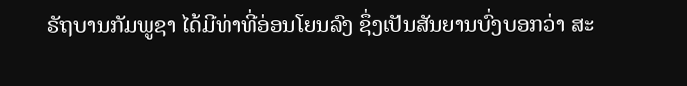ຣັຖບານກັມພູຊາ ໄດ້ມີທ່າທີ່ອ່ອນໂຍນລົງ ຊຶ່ງເປັນສັນຍານບົ່ງບອກວ່າ ສະ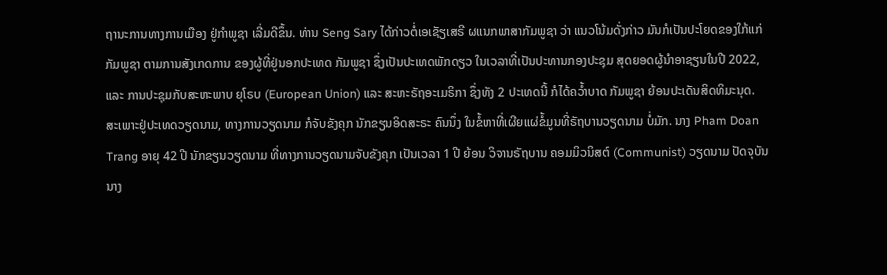ຖານະການທາງການເມືອງ ຢູ່ກໍາພູຊາ ເລີ່ມດີຂຶ້ນ. ທ່ານ Seng Sary ໄດ້ກ່າວຕໍ່ເອເຊັຽເສຣີ ຜແນກພາສາກັມພູຊາ ວ່າ ແນວໂນ້ມດັ່ງກ່າວ ມັນກໍເປັນປະໂຍດຂອງໃກ້ແກ່ກັມພູຊາ ຕາມການສັງເກດການ ຂອງຜູ້ທີ່ຢູ່ນອກປະເທດ ກັມພູຊາ ຊຶ່ງເປັນປະເທດພັກດຽວ ໃນເວລາທີ່ເປັນປະທານກອງປະຊຸມ ສຸດຍອດຜູ້ນໍາອາຊຽນໃນປີ 2022, ແລະ ການປະຊຸມກັບສະຫະພາບ ຍຸໂຣບ (European Union) ແລະ ສະຫະຣັຖອະເມຣິກາ ຊຶ່ງທັງ 2 ປະເທດນີ້ ກໍໄດ້ຄວ້ຳບາດ ກັມພູຊາ ຍ້ອນປະເດັນສິດທິມະນຸດ.
ສະເພາະຢູ່ປະເທດວຽດນາມ, ທາງການວຽດນາມ ກໍຈັບຂັງຄຸກ ນັກຂຽນອິດສະຣະ ຄົນນຶ່ງ ໃນຂໍ້ຫາທີ່ເຜີຍແຜ່ຂໍ້ມູນທີ່ຣັຖບານວຽດນາມ ບໍ່ມັກ. ນາງ Pham Doan Trang ອາຍຸ 42 ປີ ນັກຂຽນວຽດນາມ ທີ່ທາງການວຽດນາມຈັບຂັງຄຸກ ເປັນເວລາ 1 ປີ ຍ້ອນ ວິຈານຣັຖບານ ຄອມມິວນິສຕ໌ (Communist) ວຽດນາມ ປັດຈຸບັນ ນາງ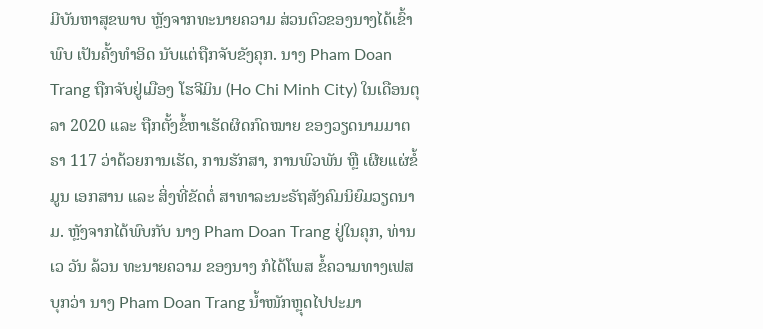ມີບັນຫາສຸຂພາບ ຫຼັງຈາກທະນາຍຄວາມ ສ່ວນຕົວຂອງນາງໄດ້ເຂົ້າພົບ ເປັນຄັ້ງທຳອິດ ນັບແຕ່ຖືກຈັບຂັງຄຸກ. ນາງ Pham Doan Trang ຖືກຈັບຢູ່ເມືອງ ໂຮຈີມິນ (Ho Chi Minh City) ໃນເດືອນຕຸລາ 2020 ແລະ ຖືກຕັ້ງຂໍ້ຫາເຮັດຜິດກົດໝາຍ ຂອງວຽດນາມມາຕຣາ 117 ວ່າດ້ວຍການເຮັດ, ການຮັກສາ, ການພົວພັນ ຫຼື ເຜີຍແຜ່ຂໍ້ມູນ ເອກສານ ແລະ ສິ່ງທີ່ຂັດຕໍ່ ສາທາລະນະຣັຖສັງຄົມນິຍົມວຽດນາມ. ຫຼັງຈາກໄດ້ພົບກັບ ນາງ Pham Doan Trang ຢູ່ໃນຄຸກ, ທ່ານ ເວ ວັນ ລ້ວນ ທະນາຍຄວາມ ຂອງນາງ ກໍໄດ້ໂພສ ຂໍ້ຄວາມທາງເຟສບຸກວ່າ ນາງ Pham Doan Trang ນ້ຳໜັກຫຼຸດໄປປະມາ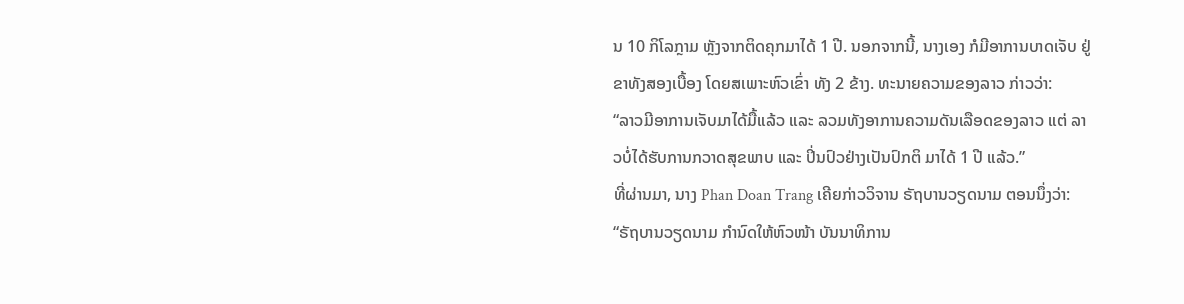ນ 10 ກິໂລກຼາມ ຫຼັງຈາກຕິດຄຸກມາໄດ້ 1 ປີ. ນອກຈາກນີ້, ນາງເອງ ກໍມີອາການບາດເຈັບ ຢູ່ຂາທັງສອງເບື້ອງ ໂດຍສເພາະຫົວເຂົ່າ ທັງ 2 ຂ້າງ. ທະນາຍຄວາມຂອງລາວ ກ່າວວ່າ:
“ລາວມີອາການເຈັບມາໄດ້ມື້ແລ້ວ ແລະ ລວມທັງອາການຄວາມດັນເລືອດຂອງລາວ ແຕ່ ລາວບໍ່ໄດ້ຮັບການກວາດສຸຂພາບ ແລະ ປິ່ນປົວຢ່າງເປັນປົກຕິ ມາໄດ້ 1 ປີ ແລ້ວ.”
ທີ່ຜ່ານມາ, ນາງ Phan Doan Trang ເຄີຍກ່າວວິຈານ ຣັຖບານວຽດນາມ ຕອນນຶ່ງວ່າ:
“ຣັຖບານວຽດນາມ ກຳນົດໃຫ້ຫົວໜ້າ ບັນນາທິການ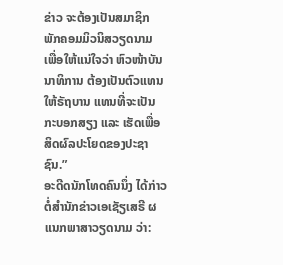ຂ່າວ ຈະຕ້ອງເປັນສມາຊິກ ພັກຄອມມິວນິສວຽດນາມ ເພື່ອໃຫ້ແນ່ໃຈວ່າ ຫົວໜ້າບັນນາທິການ ຕ້ອງເປັນຕົວແທນໃຫ້ຣັຖບານ ແທນທີ່ຈະເປັນກະບອກສຽງ ແລະ ເຮັດເພື່ອສິດຜົລປະໂຍດຂອງປະຊາຊົນ.”
ອະດີດນັກໂທດຄົນນຶ່ງ ໄດ້ກ່າວຕໍ່ສຳນັກຂ່າວເອເຊັຽເສຣີ ຜແນກພາສາວຽດນາມ ວ່າ: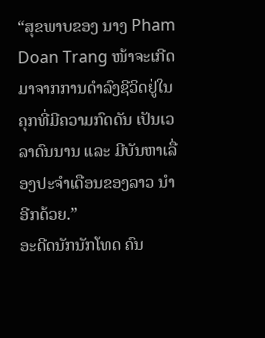“ສຸຂພາບຂອງ ນາງ Pham Doan Trang ໜ້າຈະເກີດມາຈາກການດຳລົງຊີວິດຢູ່ໃນຄຸກທີ່ມີຄວາມກົດດັນ ເປັນເວລາດົນນານ ແລະ ມີບັນຫາເລື່ອງປະຈຳເດືອນຂອງລາວ ນຳອີກດ້ວຍ.”
ອະດີດນັກນັກໂທດ ຄົນ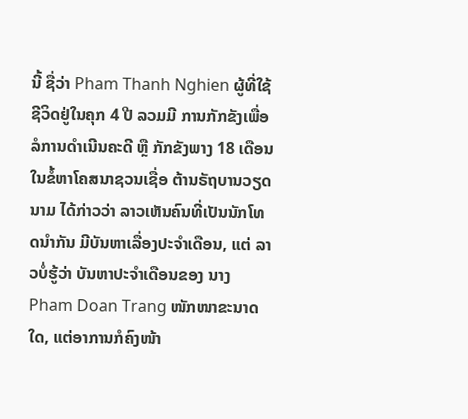ນີ້ ຊື່ວ່າ Pham Thanh Nghien ຜູ້ທີ່ໃຊ້ຊີວິດຢູ່ໃນຄຸກ 4 ປີ ລວມມີ ການກັກຂັງເພື່ອລໍການດຳເນີນຄະດີ ຫຼື ກັກຂັງພາງ 18 ເດືອນ ໃນຂໍ້ຫາໂຄສນາຊວນເຊື່ອ ຕ້ານຣັຖບານວຽດນາມ ໄດ້ກ່າວວ່າ ລາວເຫັນຄົນທີ່ເປັນນັກໂທດນຳກັນ ມີບັນຫາເລື່ອງປະຈຳເດືອນ, ແຕ່ ລາວບໍ່ຮູ້ວ່າ ບັນຫາປະຈຳເດືອນຂອງ ນາງ Pham Doan Trang ໜັກໜາຂະນາດໃດ, ແຕ່ອາການກໍຄົງໜ້າ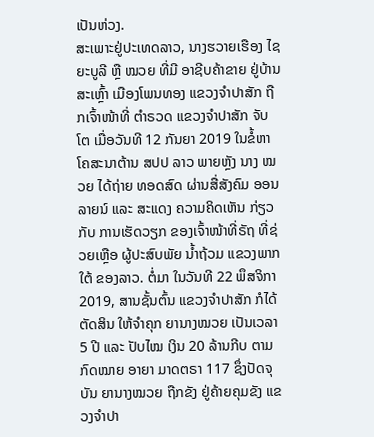ເປັນຫ່ວງ.
ສະເພາະຢູ່ປະເທດລາວ, ນາງຮວາຍເຮືອງ ໄຊຍະບູລີ ຫຼື ໝວຍ ທີ່ມີ ອາຊີບຄ້າຂາຍ ຢູ່ບ້ານສະເຫຼົ້າ ເມືອງໂພນທອງ ແຂວງຈຳປາສັກ ຖືກເຈົ້າໜ້າທີ່ ຕຳຣວດ ແຂວງຈຳປາສັກ ຈັບໂຕ ເມື່ອວັນທີ 12 ກັນຍາ 2019 ໃນຂໍ້ຫາ ໂຄສະນາຕ້ານ ສປປ ລາວ ພາຍຫຼັງ ນາງ ໝວຍ ໄດ້ຖ່າຍ ທອດສົດ ຜ່ານສື່ສັງຄົມ ອອນລາຍນ໌ ແລະ ສະແດງ ຄວາມຄິດເຫັນ ກ່ຽວກັບ ການເຮັດວຽກ ຂອງເຈົ້າໜ້າທີ່ຣັຖ ທີ່ຊ່ວຍເຫຼືອ ຜູ້ປະສົບພັຍ ນໍ້າຖ້ວມ ແຂວງພາກໃຕ້ ຂອງລາວ. ຕໍ່ມາ ໃນວັນທີ 22 ພຶສຈິກາ 2019, ສານຊັ້ນຕົ້ນ ແຂວງຈຳປາສັກ ກໍໄດ້ຕັດສິນ ໃຫ້ຈຳຄຸກ ຍານາງໝວຍ ເປັນເວລາ 5 ປີ ແລະ ປັບໄໝ ເງິນ 20 ລ້ານກີບ ຕາມກົດໝາຍ ອາຍາ ມາດຕຣາ 117 ຊຶ່ງປັດຈຸບັນ ຍານາງໝວຍ ຖືກຂັງ ຢູ່ຄ້າຍຄຸມຂັງ ແຂວງຈຳປາ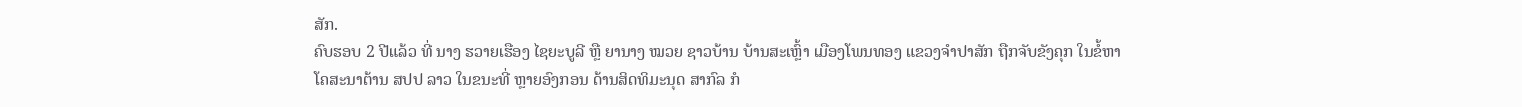ສັກ.
ຄົບຮອບ 2 ປີແລ້ວ ທີ່ ນາງ ຮວາຍເຮືອງ ໄຊຍະບູລີ ຫຼື ຍານາງ ໝວຍ ຊາວບ້ານ ບ້ານສະເຫຼົ້າ ເມືອງໂພນທອງ ແຂວງຈຳປາສັກ ຖືກຈັບຂັງຄຸກ ໃນຂໍ້ຫາໂຄສະນາຕ້ານ ສປປ ລາວ ໃນຂນະທີ່ ຫຼາຍອົງກອນ ດ້ານສິດທິມະນຸດ ສາກົລ ກໍ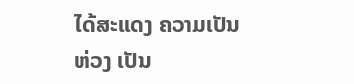ໄດ້ສະແດງ ຄວາມເປັນຫ່ວງ ເປັນ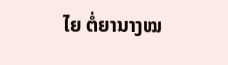ໄຍ ຕໍ່ຍານາງໝ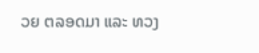ວຍ ຕລອດມາ ແລະ ທວງ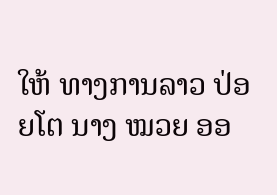ໃຫ້ ທາງການລາວ ປ່ອຍໂຕ ນາງ ໝວຍ ອອ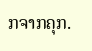ກຈາກຄຸກ.